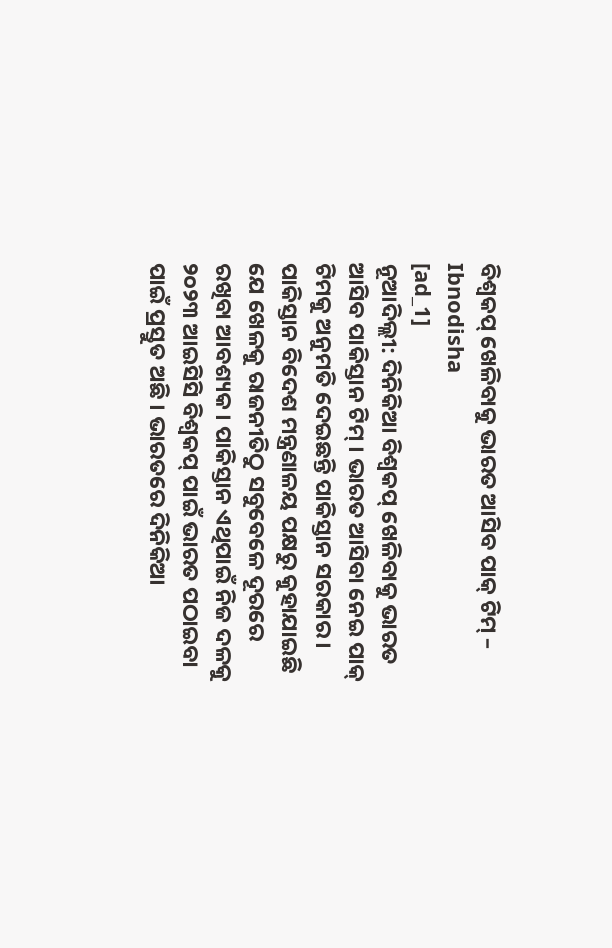ବିଶ୍ୱକପ୍ ଖେଳିବାକୁ ଭାରତ ଆସିବ ପାକ୍ ଟିମ୍ – Ibnodisha
[ad_1]
ନୂଆଦିଲ୍ଲୀ: ଦିନିକିଆ ବିଶ୍ୱକପ୍ ଖେଳିବାକୁ ଭାରତ ଆସିବ ପାକିସ୍ତାନ ଟିମ୍ । ଭାରତ ଆସିବା ନେଇ ପାକ୍ ଟିମକୁ ଅନୁମତି ଦେଇଛନ୍ତି ପାକିସ୍ତାନ ସରକାର । ପାକିସ୍ତାନ ବିଦେଶ ମନ୍ତ୍ରଣାଳୟ ପକ୍ଷରୁ କୁହାଯାଇଛି ଯେ ଖେଳକୁ ରାଜନୀତିଠୁ ସବୁବେଳେ ଦୂରରେ ରଖିବା ଆବଶ୍ୟକ । ପାକିସ୍ତାନ ଏଥିପାଇଁ ନିଜ ଦଳକୁ ୨୦୨୩ ଆଇସିସି ବିଶ୍ୱକପ୍ ପାଇଁ ଭାରତ ପଠାଇବା ପାଇଁ ପ୍ରସ୍ତୁତ ଅଛି । ଭାରତରେ ଦିନିକିଆ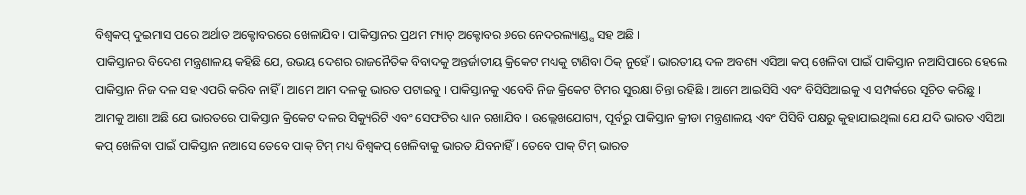ବିଶ୍ୱକପ୍ ଦୁଇମାସ ପରେ ଅର୍ଥାତ ଅକ୍ଟୋବରରେ ଖେଳାଯିବ । ପାକିସ୍ତାନର ପ୍ରଥମ ମ୍ୟାଚ୍ ଅକ୍ଟୋବର ୬ରେ ନେଦରଲ୍ୟାଣ୍ଡ୍ସ ସହ ଅଛି ।
ପାକିସ୍ତାନର ବିଦେଶ ମନ୍ତ୍ରଣାଳୟ କହିଛି ଯେ, ଉଭୟ ଦେଶର ରାଜନୈତିକ ବିବାଦକୁ ଅନ୍ତର୍ଜାତୀୟ କ୍ରିକେଟ ମଧ୍ୟକୁ ଟାଣିବା ଠିକ୍ ନୁହେଁ । ଭାରତୀୟ ଦଳ ଅବଶ୍ୟ ଏସିଆ କପ୍ ଖେଳିବା ପାଇଁ ପାକିସ୍ତାନ ନଆସିପାରେ ହେଲେ ପାକିସ୍ତାନ ନିଜ ଦଳ ସହ ଏପରି କରିବ ନାହିଁ । ଆମେ ଆମ ଦଳକୁ ଭାରତ ପଟାଇବୁ । ପାକିସ୍ତାନକୁ ଏବେବି ନିଜ କ୍ରିକେଟ ଟିମର ସୁରକ୍ଷା ଚିନ୍ତା ରହିଛି । ଆମେ ଆଇସିସି ଏବଂ ବିସିସିଆଇକୁ ଏ ସମ୍ପର୍କରେ ସୂଚିତ କରିଛୁ ।
ଆମକୁ ଆଶା ଅଛି ଯେ ଭାରତରେ ପାକିସ୍ତାନ କ୍ରିକେଟ ଦଳର ସିକ୍ୟୁରିଟି ଏବଂ ସେଫଟିର ଧ୍ୟାନ ରଖାଯିବ । ଉଲ୍ଲେଖଯୋଗ୍ୟ, ପୂର୍ବରୁ ପାକିସ୍ତାନ କ୍ରୀଡା ମନ୍ତ୍ରଣାଳୟ ଏବଂ ପିସିବି ପକ୍ଷରୁ କୁହାଯାଇଥିଲା ଯେ ଯଦି ଭାରତ ଏସିଆ କପ୍ ଖେଳିବା ପାଇଁ ପାକିସ୍ତାନ ନଆସେ ତେବେ ପାକ୍ ଟିମ୍ ମଧ୍ୟ ବିଶ୍ୱକପ୍ ଖେଳିବାକୁ ଭାରତ ଯିବନାହିଁ । ତେବେ ପାକ୍ ଟିମ୍ ଭାରତ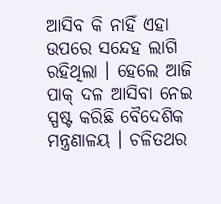ଆସିବ କି ନାହିଁ ଏହା ଉପରେ ସନ୍ଦେହ ଲାଗି ରହିଥିଲା । ହେଲେ ଆଜି ପାକ୍ ଦଳ ଆସିବା ନେଇ ସ୍ପଷ୍ଟ କରିଛି ବୈଦେଶିକ ମନ୍ତ୍ରଣାଳୟ । ଚଳିତଥର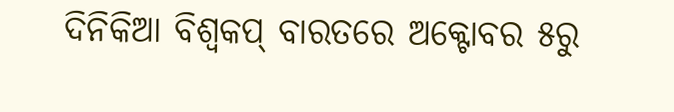ଦିନିକିଆ ବିଶ୍ୱକପ୍ ବାରତରେ ଅକ୍ଟୋବର ୫ରୁ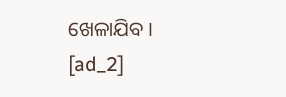ଖେଳାଯିବ ।
[ad_2]